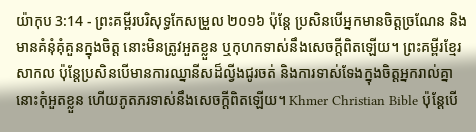យ៉ាកុប 3:14 - ព្រះគម្ពីរបរិសុទ្ធកែសម្រួល ២០១៦ ប៉ុន្តែ ប្រសិនបើអ្នកមានចិត្តច្រណែន និងមានគំនុំគុំគួនក្នុងចិត្ត នោះមិនត្រូវអួតខ្លួន ឬកុហកទាស់នឹងសេចក្តីពិតឡើយ។ ព្រះគម្ពីរខ្មែរសាកល ប៉ុន្តែប្រសិនបើមានការឈ្នានីសដ៏ល្វីងជូរចត់ និងការទាស់ទែងក្នុងចិត្តអ្នករាល់គ្នា នោះកុំអួតខ្លួន ហើយភូតភរទាស់នឹងសេចក្ដីពិតឡើយ។ Khmer Christian Bible ប៉ុន្ដែបើ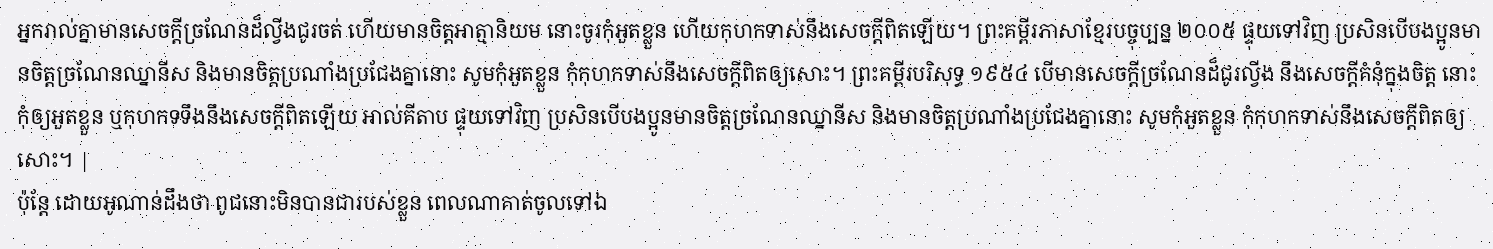អ្នករាល់គ្នាមានសេចក្ដីច្រណែនដ៏ល្វីងជូរចត់ ហើយមានចិត្ដអាត្មានិយម នោះចូរកុំអួតខ្លួន ហើយកុហកទាស់នឹងសេចក្ដីពិតឡើយ។ ព្រះគម្ពីរភាសាខ្មែរបច្ចុប្បន្ន ២០០៥ ផ្ទុយទៅវិញ ប្រសិនបើបងប្អូនមានចិត្តច្រណែនឈ្នានីស និងមានចិត្តប្រណាំងប្រជែងគ្នានោះ សូមកុំអួតខ្លួន កុំកុហកទាស់នឹងសេចក្ដីពិតឲ្យសោះ។ ព្រះគម្ពីរបរិសុទ្ធ ១៩៥៤ បើមានសេចក្ដីច្រណែនដ៏ជូរល្វីង នឹងសេចក្ដីគំនុំក្នុងចិត្ត នោះកុំឲ្យអួតខ្លួន ឬកុហកទទឹងនឹងសេចក្ដីពិតឡើយ អាល់គីតាប ផ្ទុយទៅវិញ ប្រសិនបើបងប្អូនមានចិត្ដច្រណែនឈ្នានីស និងមានចិត្ដប្រណាំងប្រជែងគ្នានោះ សូមកុំអួតខ្លួន កុំកុហកទាស់នឹងសេចក្ដីពិតឲ្យសោះ។ |
ប៉ុន្ដែ ដោយអូណាន់ដឹងថា ពូជនោះមិនបានជារបស់ខ្លួន ពេលណាគាត់ចូលទៅឯ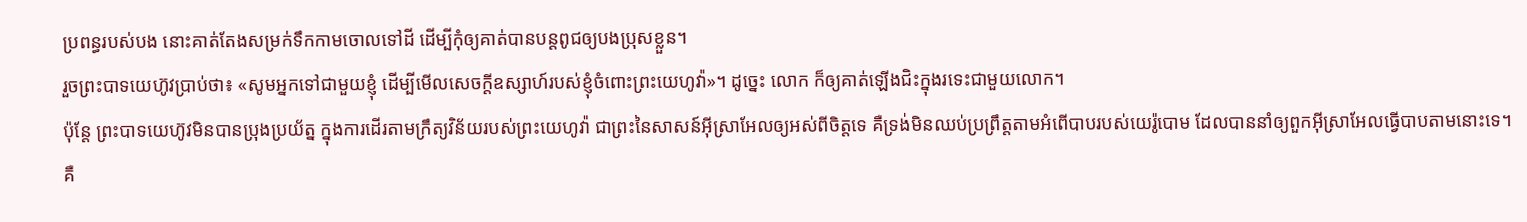ប្រពន្ធរបស់បង នោះគាត់តែងសម្រក់ទឹកកាមចោលទៅដី ដើម្បីកុំឲ្យគាត់បានបន្តពូជឲ្យបងប្រុសខ្លួន។
រួចព្រះបាទយេហ៊ូវប្រាប់ថា៖ «សូមអ្នកទៅជាមួយខ្ញុំ ដើម្បីមើលសេចក្ដីឧស្សាហ៍របស់ខ្ញុំចំពោះព្រះយេហូវ៉ា»។ ដូច្នេះ លោក ក៏ឲ្យគាត់ឡើងជិះក្នុងរទេះជាមួយលោក។
ប៉ុន្តែ ព្រះបាទយេហ៊ូវមិនបានប្រុងប្រយ័ត្ន ក្នុងការដើរតាមក្រឹត្យវិន័យរបស់ព្រះយេហូវ៉ា ជាព្រះនៃសាសន៍អ៊ីស្រាអែលឲ្យអស់ពីចិត្តទេ គឺទ្រង់មិនឈប់ប្រព្រឹត្តតាមអំពើបាបរបស់យេរ៉ូបោម ដែលបាននាំឲ្យពួកអ៊ីស្រាអែលធ្វើបាបតាមនោះទេ។
គឺ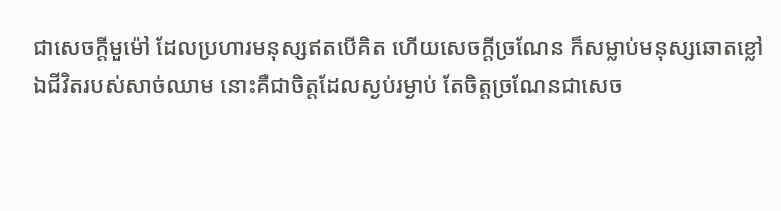ជាសេចក្ដីមួម៉ៅ ដែលប្រហារមនុស្សឥតបើគិត ហើយសេចក្ដីច្រណែន ក៏សម្លាប់មនុស្សឆោតខ្លៅ
ឯជីវិតរបស់សាច់ឈាម នោះគឺជាចិត្តដែលស្ងប់រម្ងាប់ តែចិត្តច្រណែនជាសេច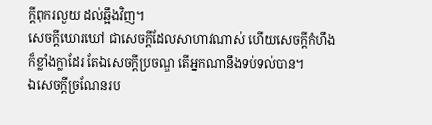ក្ដីពុករលួយ ដល់ឆ្អឹងវិញ។
សេចក្ដីឃោរឃៅ ជាសេចក្ដីដែលសាហាវណាស់ ហើយសេចក្ដីកំហឹងក៏ខ្លាំងក្លាដែរ តែឯសេចក្ដីប្រចណ្ឌ តើអ្នកណានឹងទប់ទល់បាន។
ឯសេចក្ដីច្រណែនរប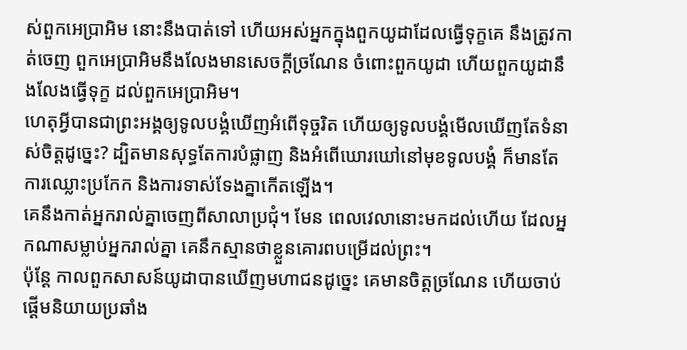ស់ពួកអេប្រាអិម នោះនឹងបាត់ទៅ ហើយអស់អ្នកក្នុងពួកយូដាដែលធ្វើទុក្ខគេ នឹងត្រូវកាត់ចេញ ពួកអេប្រាអិមនឹងលែងមានសេចក្ដីច្រណែន ចំពោះពួកយូដា ហើយពួកយូដានឹងលែងធ្វើទុក្ខ ដល់ពួកអេប្រាអិម។
ហេតុអ្វីបានជាព្រះអង្គឲ្យទូលបង្គំឃើញអំពើទុច្ចរិត ហើយឲ្យទូលបង្គំមើលឃើញតែទំនាស់ចិត្តដូច្នេះ? ដ្បិតមានសុទ្ធតែការបំផ្លាញ និងអំពើឃោរឃៅនៅមុខទូលបង្គំ ក៏មានតែការឈ្លោះប្រកែក និងការទាស់ទែងគ្នាកើតឡើង។
គេនឹងកាត់អ្នករាល់គ្នាចេញពីសាលាប្រជុំ។ មែន ពេលវេលានោះមកដល់ហើយ ដែលអ្នកណាសម្លាប់អ្នករាល់គ្នា គេនឹកស្មានថាខ្លួនគោរពបម្រើដល់ព្រះ។
ប៉ុន្ដែ កាលពួកសាសន៍យូដាបានឃើញមហាជនដូច្នេះ គេមានចិត្តច្រណែន ហើយចាប់ផ្ដើមនិយាយប្រឆាំង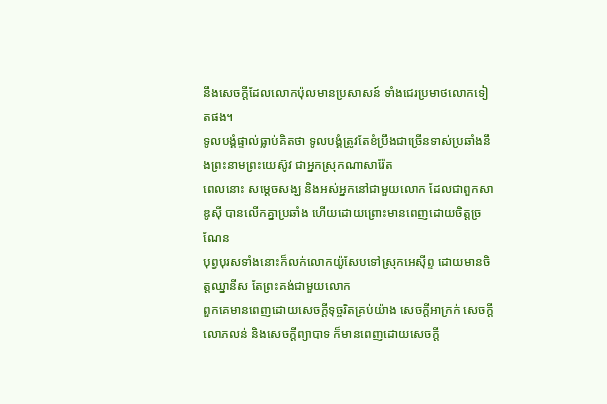នឹងសេចក្តីដែលលោកប៉ុលមានប្រសាសន៍ ទាំងជេរប្រមាថលោកទៀតផង។
ទូលបង្គំផ្ទាល់ធ្លាប់គិតថា ទូលបង្គំត្រូវតែខំប្រឹងជាច្រើនទាស់ប្រឆាំងនឹងព្រះនាមព្រះយេស៊ូវ ជាអ្នកស្រុកណាសារ៉ែត
ពេលនោះ សម្តេចសង្ឃ និងអស់អ្នកនៅជាមួយលោក ដែលជាពួកសាឌូស៊ី បានលើកគ្នាប្រឆាំង ហើយដោយព្រោះមានពេញដោយចិត្តច្រណែន
បុព្វបុរសទាំងនោះក៏លក់លោកយ៉ូសែបទៅស្រុកអេស៊ីព្ទ ដោយមានចិត្តឈ្នានីស តែព្រះគង់ជាមួយលោក
ពួកគេមានពេញដោយសេចក្តីទុច្ចរិតគ្រប់យ៉ាង សេចក្ដីអាក្រក់ សេចក្តីលោភលន់ និងសេចក្តីព្យាបាទ ក៏មានពេញដោយសេចក្តី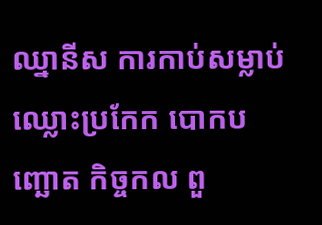ឈ្នានីស ការកាប់សម្លាប់ ឈ្លោះប្រកែក បោកបញ្ឆោត កិច្ចកល ពួ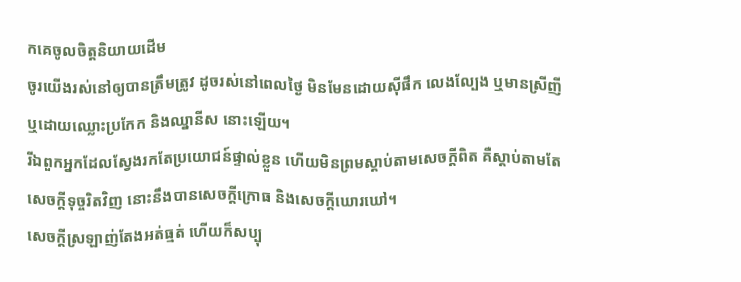កគេចូលចិត្តនិយាយដើម
ចូរយើងរស់នៅឲ្យបានត្រឹមត្រូវ ដូចរស់នៅពេលថ្ងៃ មិនមែនដោយស៊ីផឹក លេងល្បែង ឬមានស្រីញី ឬដោយឈ្លោះប្រកែក និងឈ្នានីស នោះឡើយ។
រីឯពួកអ្នកដែលស្វែងរកតែប្រយោជន៍ផ្ទាល់ខ្លួន ហើយមិនព្រមស្តាប់តាមសេចក្តីពិត គឺស្តាប់តាមតែសេចក្តីទុច្ចរិតវិញ នោះនឹងបានសេចក្តីក្រោធ និងសេចក្តីឃោរឃៅ។
សេចក្តីស្រឡាញ់តែងអត់ធ្មត់ ហើយក៏សប្បុ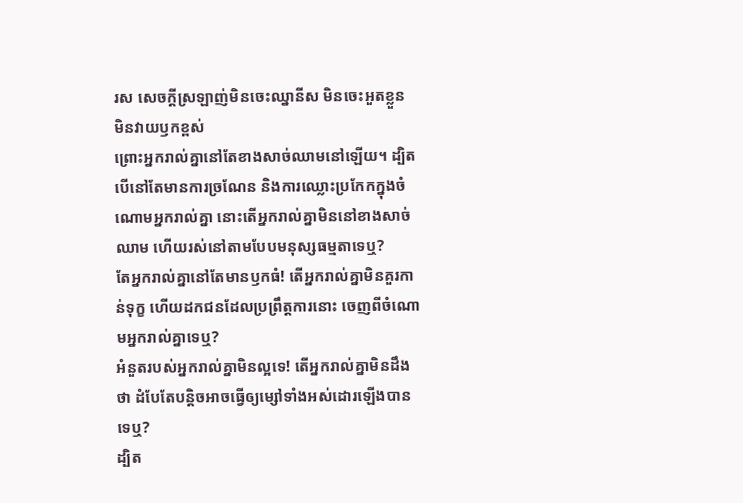រស សេចក្តីស្រឡាញ់មិនចេះឈ្នានីស មិនចេះអួតខ្លួន មិនវាយឫកខ្ពស់
ព្រោះអ្នករាល់គ្នានៅតែខាងសាច់ឈាមនៅឡើយ។ ដ្បិតបើនៅតែមានការច្រណែន និងការឈ្លោះប្រកែកក្នុងចំណោមអ្នករាល់គ្នា នោះតើអ្នករាល់គ្នាមិននៅខាងសាច់ឈាម ហើយរស់នៅតាមបែបមនុស្សធម្មតាទេឬ?
តែអ្នករាល់គ្នានៅតែមានឫកធំ! តើអ្នករាល់គ្នាមិនគួរកាន់ទុក្ខ ហើយដកជនដែលប្រព្រឹត្តការនោះ ចេញពីចំណោមអ្នករាល់គ្នាទេឬ?
អំនួតរបស់អ្នករាល់គ្នាមិនល្អទេ! តើអ្នករាល់គ្នាមិនដឹងថា ដំបែតែបន្តិចអាចធ្វើឲ្យម្សៅទាំងអស់ដោរឡើងបានទេឬ?
ដ្បិត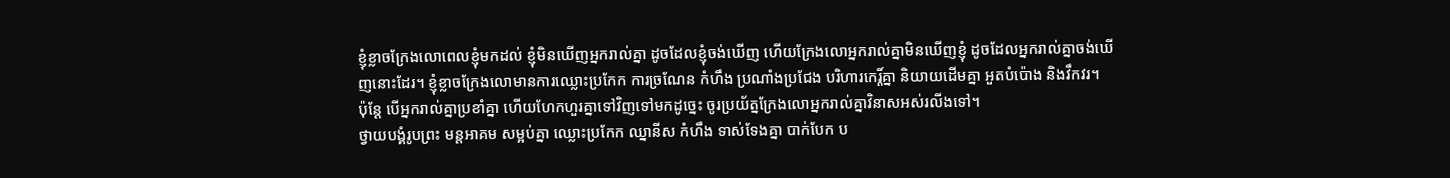ខ្ញុំខ្លាចក្រែងលោពេលខ្ញុំមកដល់ ខ្ញុំមិនឃើញអ្នករាល់គ្នា ដូចដែលខ្ញុំចង់ឃើញ ហើយក្រែងលោអ្នករាល់គ្នាមិនឃើញខ្ញុំ ដូចដែលអ្នករាល់គ្នាចង់ឃើញនោះដែរ។ ខ្ញុំខ្លាចក្រែងលោមានការឈ្លោះប្រកែក ការច្រណែន កំហឹង ប្រណាំងប្រជែង បរិហារកេរ្ដិ៍គ្នា និយាយដើមគ្នា អួតបំប៉ោង និងវឹកវរ។
ប៉ុន្ដែ បើអ្នករាល់គ្នាប្រខាំគ្នា ហើយហែកហួរគ្នាទៅវិញទៅមកដូច្នេះ ចូរប្រយ័ត្នក្រែងលោអ្នករាល់គ្នាវិនាសអស់រលីងទៅ។
ថ្វាយបង្គំរូបព្រះ មន្តអាគម សម្អប់គ្នា ឈ្លោះប្រកែក ឈ្នានីស កំហឹង ទាស់ទែងគ្នា បាក់បែក ប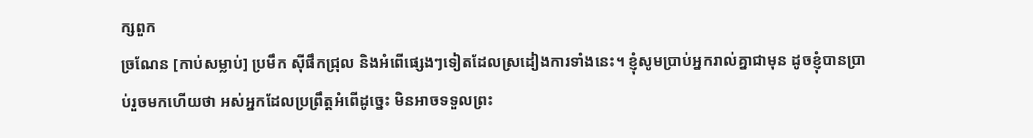ក្សពួក
ច្រណែន [កាប់សម្លាប់] ប្រមឹក ស៊ីផឹកជ្រុល និងអំពើផ្សេងៗទៀតដែលស្រដៀងការទាំងនេះ។ ខ្ញុំសូមប្រាប់អ្នករាល់គ្នាជាមុន ដូចខ្ញុំបានប្រាប់រួចមកហើយថា អស់អ្នកដែលប្រព្រឹត្តអំពើដូច្នេះ មិនអាចទទួលព្រះ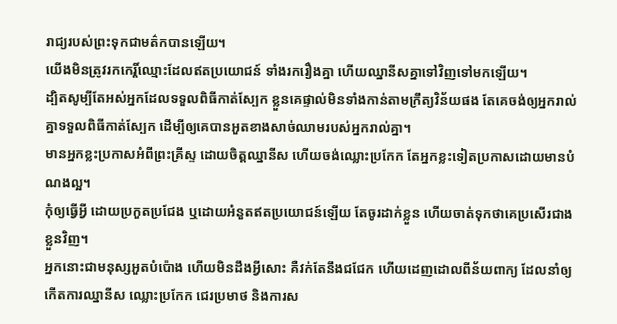រាជ្យរបស់ព្រះទុកជាមត៌កបានឡើយ។
យើងមិនត្រូវរកកេរ្តិ៍ឈ្មោះដែលឥតប្រយោជន៍ ទាំងរករឿងគ្នា ហើយឈ្នានីសគ្នាទៅវិញទៅមកឡើយ។
ដ្បិតសូម្បីតែអស់អ្នកដែលទទួលពិធីកាត់ស្បែក ខ្លួនគេផ្ទាល់មិនទាំងកាន់តាមក្រឹត្យវិន័យផង តែគេចង់ឲ្យអ្នករាល់គ្នាទទួលពិធីកាត់ស្បែក ដើម្បីឲ្យគេបានអួតខាងសាច់ឈាមរបស់អ្នករាល់គ្នា។
មានអ្នកខ្លះប្រកាសអំពីព្រះគ្រីស្ទ ដោយចិត្តឈ្នានីស ហើយចង់ឈ្លោះប្រកែក តែអ្នកខ្លះទៀតប្រកាសដោយមានបំណងល្អ។
កុំឲ្យធ្វើអ្វី ដោយប្រកួតប្រជែង ឬដោយអំនួតឥតប្រយោជន៍ឡើយ តែចូរដាក់ខ្លួន ហើយចាត់ទុកថាគេប្រសើរជាងខ្លួនវិញ។
អ្នកនោះជាមនុស្សអួតបំប៉ោង ហើយមិនដឹងអ្វីសោះ គឺវក់តែនឹងជជែក ហើយដេញដោលពីន័យពាក្យ ដែលនាំឲ្យកើតការឈ្នានីស ឈ្លោះប្រកែក ជេរប្រមាថ និងការស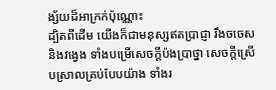ង្ស័យដ៏អាក្រក់ប៉ុណ្ណោះ
ដ្បិតពីដើម យើងក៏ជាមនុស្សឥតប្រាជ្ញា រឹងចចេស និងវង្វេង ទាំងបម្រើសេចក្ដីប៉ងប្រាថ្នា សេចក្ដីស្រើបស្រាលគ្រប់បែបយ៉ាង ទាំងរ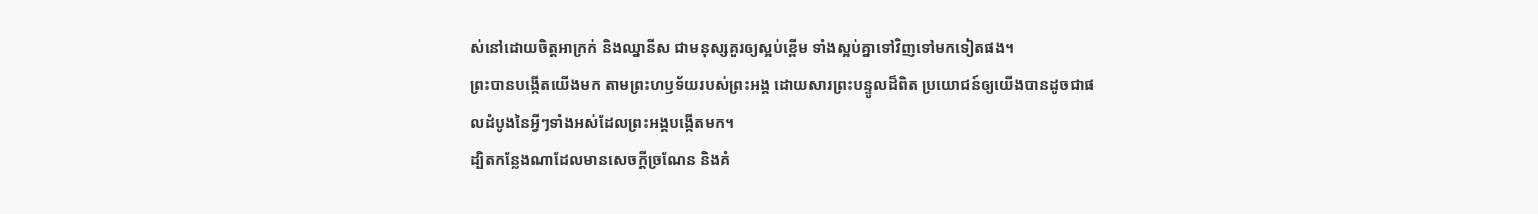ស់នៅដោយចិត្តអាក្រក់ និងឈ្នានីស ជាមនុស្សគួរឲ្យស្អប់ខ្ពើម ទាំងស្អប់គ្នាទៅវិញទៅមកទៀតផង។
ព្រះបានបង្កើតយើងមក តាមព្រះហឫទ័យរបស់ព្រះអង្គ ដោយសារព្រះបន្ទូលដ៏ពិត ប្រយោជន៍ឲ្យយើងបានដូចជាផលដំបូងនៃអ្វីៗទាំងអស់ដែលព្រះអង្គបង្កើតមក។
ដ្បិតកន្លែងណាដែលមានសេចក្ដីច្រណែន និងគំ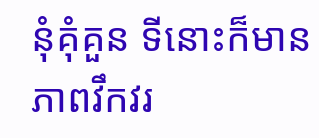នុំគុំគួន ទីនោះក៏មានភាពវឹកវរ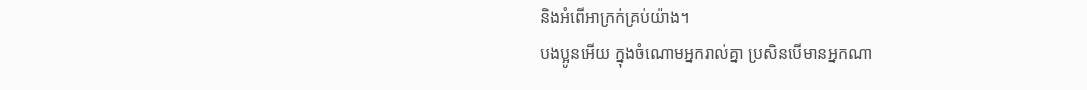និងអំពើអាក្រក់គ្រប់យ៉ាង។
បងប្អូនអើយ ក្នុងចំណោមអ្នករាល់គ្នា ប្រសិនបើមានអ្នកណា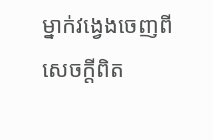ម្នាក់វង្វេងចេញពីសេចក្តីពិត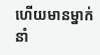ហើយមានម្នាក់នាំ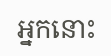អ្នកនោះ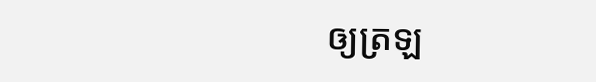ឲ្យត្រឡ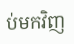ប់មកវិញ